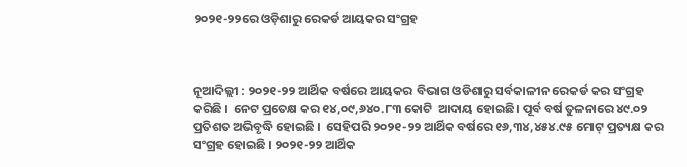୨୦୨୧-୨୨ରେ ଓଡ଼ିଶାରୁ ରେକର୍ଡ ଆୟକର ସଂଗ୍ରହ



ନୂଆଦିଲ୍ଲୀ : ୨୦୨୧-୨୨ ଆର୍ଥିକ ବର୍ଷରେ ଆୟକର  ବିଭାଗ ଓଡିଶାରୁ ସର୍ବକାଳୀନ ରେକର୍ଡ କର ସଂଗ୍ରହ କରିଛି ।  ନେଟ ପ୍ରତେକ୍ଷ କର ୧୪,୦୯,୬୪୦.୮୩ କୋଟି  ଆଦାୟ ହୋଇଛି। ପୂର୍ବ ବର୍ଷ ତୁଳନାରେ ୪୯.୦୨ ପ୍ରତିଶତ ଅଭିବୃଦ୍ଧି ହୋଇଛି ।  ସେହିପରି ୨୦୨୧-୨୨ ଆର୍ଥିକ ବର୍ଷରେ ୧୬,୩୪,୪୫୪.୯୫ ମୋଟ୍ ପ୍ରତ୍ୟକ୍ଷ କର ସଂଗ୍ରହ ହୋଇଛି । ୨୦୨୧-୨୨ ଆର୍ଥିକ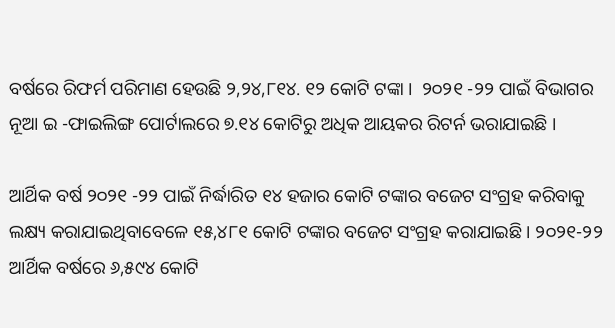ବର୍ଷରେ ରିଫର୍ମ ପରିମାଣ ହେଉଛି ୨,୨୪,୮୧୪. ୧୨ କୋଟି ଟଙ୍କା ।  ୨୦୨୧ -୨୨ ପାଇଁ ବିଭାଗର ନୂଆ ଇ -ଫାଇଲିଙ୍ଗ ପୋର୍ଟାଲରେ ୭.୧୪ କୋଟିରୁ ଅଧିକ ଆୟକର ରିଟର୍ନ ଭରାଯାଇଛି ।

ଆର୍ଥିକ ବର୍ଷ ୨୦୨୧ -୨୨ ପାଇଁ ନିର୍ଦ୍ଧାରିତ ୧୪ ହଜାର କୋଟି ଟଙ୍କାର ବଜେଟ ସଂଗ୍ରହ କରିବାକୁ ଲକ୍ଷ୍ୟ କରାଯାଇଥିବାବେଳେ ୧୫,୪୮୧ କୋଟି ଟଙ୍କାର ବଜେଟ ସଂଗ୍ରହ କରାଯାଇଛି । ୨୦୨୧-୨୨ ଆର୍ଥିକ ବର୍ଷରେ ୬,୫୯୪ କୋଟି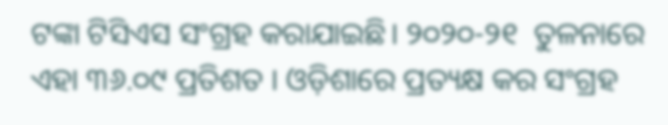ଟଙ୍କା ଟିସିଏସ ସଂଗ୍ରହ କରାଯାଇଛି। ୨୦୨୦-୨୧  ତୁଳନାରେ ଏହା ୩୬.୦୯ ପ୍ରତିଶତ । ଓଡ଼ିଶାରେ ପ୍ରତ୍ୟକ୍ଷ କର ସଂଗ୍ରହ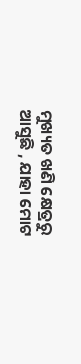ମୁଖ୍ୟତ ଖଣି କ୍ଷେତ୍ରରୁ ଆସୁଛି , ଯାହା ମୋଟ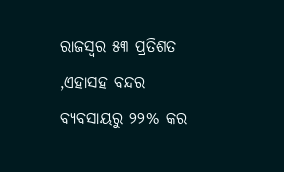ରାଜସ୍ବର ୫୩ ପ୍ରତିଶତ ,ଏହାସହ ବନ୍ଦର ବ୍ୟବସାୟରୁ ୨୨% କର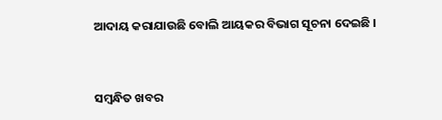ଆଦାୟ କରାଯାଉଛି ବୋଲି ଆୟକର ବିଭାଗ ସୂଚନା ଦେଇଛି ।



ସମ୍ବନ୍ଧିତ ଖବର